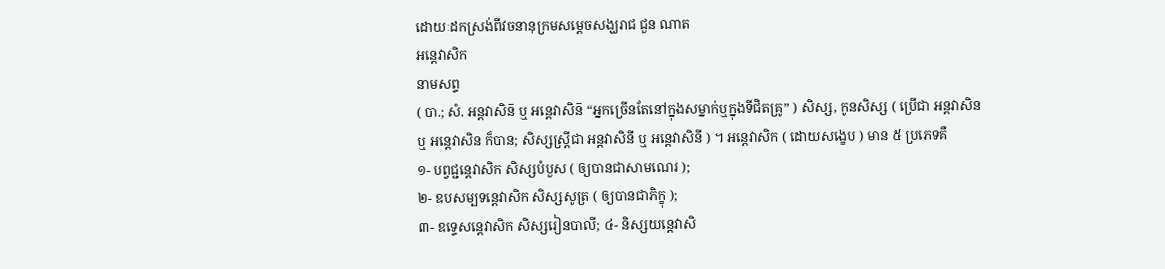ដោយៈដកស្រង់ពីវចនានុក្រមសម្តេចសង្ឃរាជ ជួន ណាត
អន្តេវាសិក
នាមសព្ទ
( បា.; សំ. អន្តវាសិន៑ ឬ អន្តេវាសិន៑ “អ្នកច្រើនតែនៅក្នុងសម្នាក់ឬក្នុងទីជិតគ្រូ” ) សិស្ស, កូនសិស្ស ( ប្រើជា អន្តវាសិន ឬ អន្តេវាសិន ក៏បាន; សិស្សស្ត្រីជា អន្តវាសិនី ឬ អន្តេវាសិនី ) ។ អន្តេវាសិក ( ដោយសង្ខេប ) មាន ៥ ប្រភេទគឺ
១- បព្វជ្ជន្តេវាសិក សិស្សបំបួស ( ឲ្យបានជាសាមណេរ );
២- ឧបសម្បទន្តេវាសិក សិស្សសូត្រ ( ឲ្យបានជាភិក្ខុ );
៣- ឧទ្ទេសន្តេវាសិក សិស្សរៀនបាលី; ៤- និស្សយន្តេវាសិ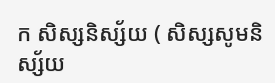ក សិស្សនិស្ស័យ ( សិស្សសូមនិស្ស័យ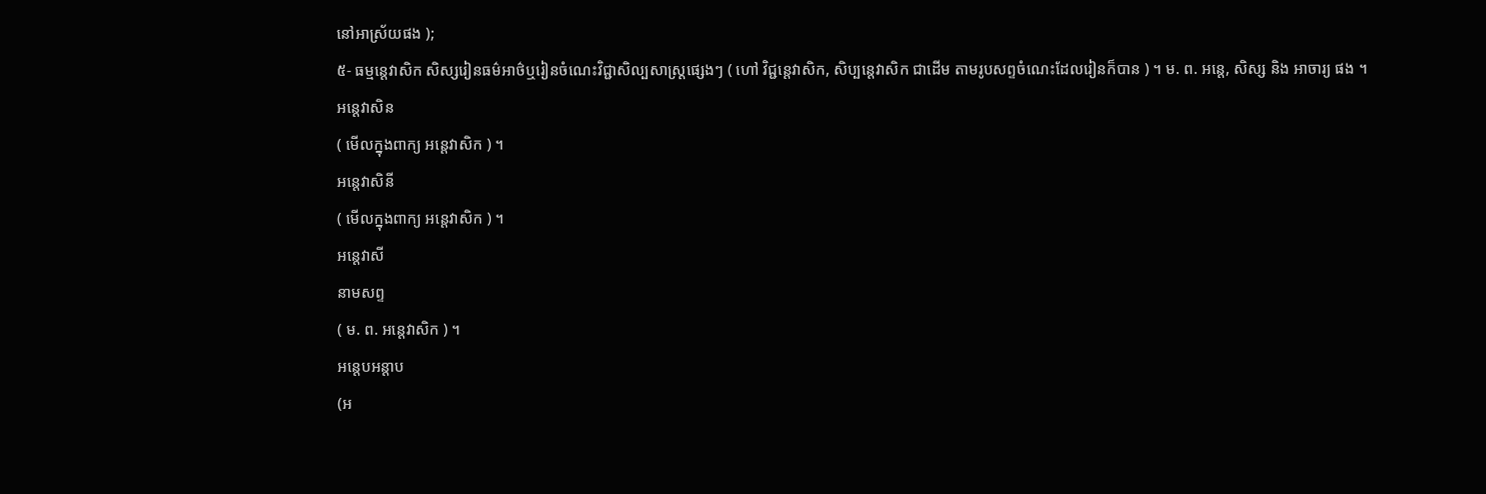នៅអាស្រ័យផង );
៥- ធម្មន្តេវាសិក សិស្សរៀនធម៌អាថ៌ឬរៀនចំណេះវិជ្ជាសិល្បសាស្ត្រផ្សេងៗ ( ហៅ វិជ្ជន្តេវាសិក, សិប្បន្តេវាសិក ជាដើម តាមរូបសព្ទចំណេះដែលរៀនក៏បាន ) ។ ម. ព. អន្តេ, សិស្ស និង អាចារ្យ ផង ។
អន្តេវាសិន
( មើលក្នុងពាក្យ អន្តេវាសិក ) ។
អន្តេវាសិនី
( មើលក្នុងពាក្យ អន្តេវាសិក ) ។
អន្តេវាសី
នាមសព្ទ
( ម. ព. អន្តេវាសិក ) ។
អន្តេបអន្តាប
(អ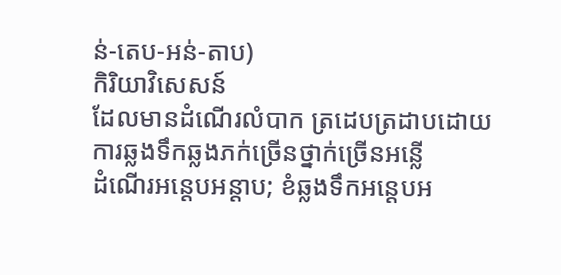ន់-តេប-អន់-តាប)
កិរិយាវិសេសន៍
ដែលមានដំណើរលំបាក ត្រដេបត្រដាបដោយការឆ្លងទឹកឆ្លងភក់ច្រើនថ្នាក់ច្រើនអន្លើ
ដំណើរអន្តេបអន្តាប; ខំឆ្លងទឹកអន្តេបអ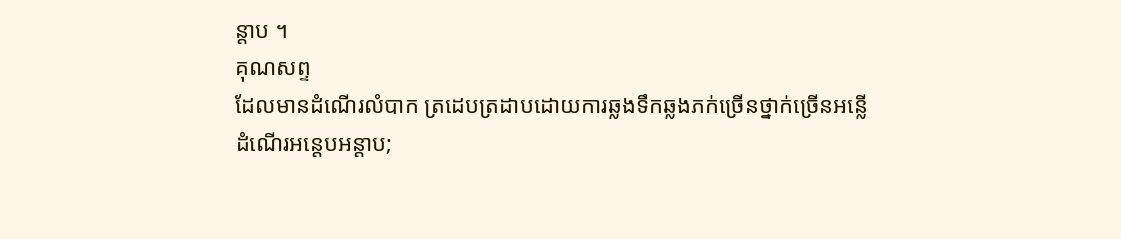ន្តាប ។
គុណសព្ទ
ដែលមានដំណើរលំបាក ត្រដេបត្រដាបដោយការឆ្លងទឹកឆ្លងភក់ច្រើនថ្នាក់ច្រើនអន្លើ
ដំណើរអន្តេបអន្តាប;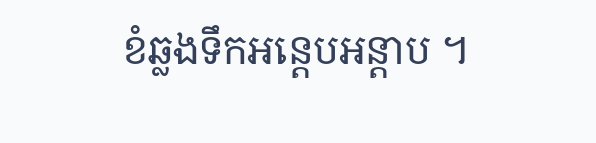ខំឆ្លងទឹកអន្តេបអន្តាប ។